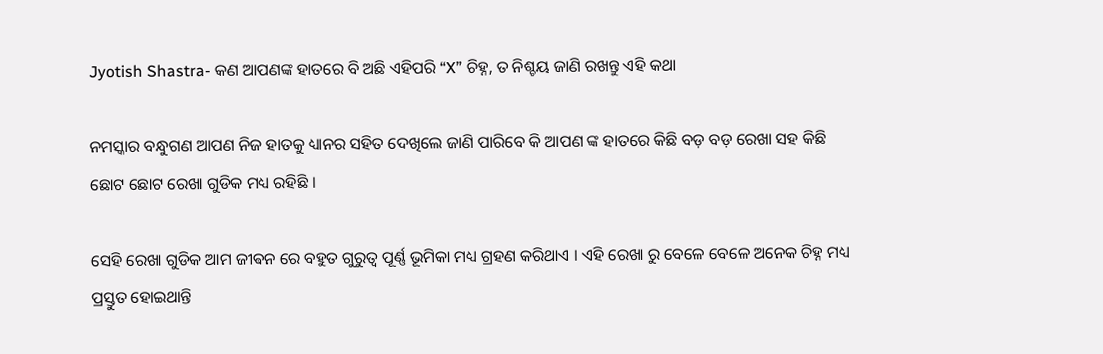Jyotish Shastra- କଣ ଆପଣଙ୍କ ହାତରେ ବି ଅଛି ଏହିପରି “X” ଚିହ୍ନ, ତ ନିଶ୍ଚୟ ଜାଣି ରଖନ୍ତୁ ଏହି କଥା

ନମସ୍କାର ବନ୍ଧୁଗଣ ଆପଣ ନିଜ ହାତକୁ ଧ୍ୟାନର ସହିତ ଦେଖିଲେ ଜାଣି ପାରିବେ କି ଆପଣ ଙ୍କ ହାତରେ କିଛି ବଡ଼ ବଡ଼ ରେଖା ସହ କିଛି ଛୋଟ ଛୋଟ ରେଖା ଗୁଡିକ ମଧ୍ୟ ରହିଛି ।

ସେହି ରେଖା ଗୁଡିକ ଆମ ଜୀଵନ ରେ ବହୁତ ଗୁରୁତ୍ୱ ପୂର୍ଣ୍ଣ ଭୂମିକା ମଧ୍ୟ ଗ୍ରହଣ କରିଥାଏ । ଏହି ରେଖା ରୁ ବେଳେ ବେଳେ ଅନେକ ଚିହ୍ନ ମଧ୍ୟ ପ୍ରସ୍ତୁତ ହୋଇଥାନ୍ତି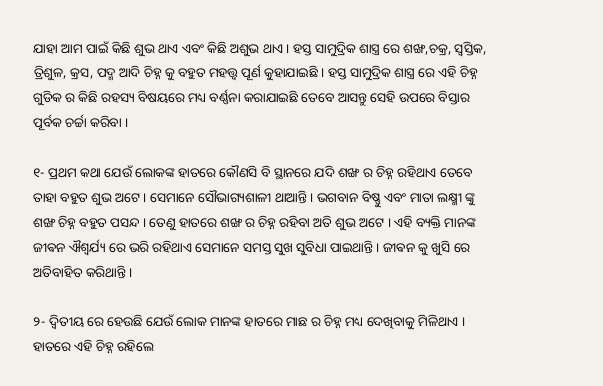ଯାହା ଆମ ପାଇଁ କିଛି ଶୁଭ ଥାଏ ଏବଂ କିଛି ଅଶୁଭ ଥାଏ । ହସ୍ତ ସାମୁଦ୍ରିକ ଶାସ୍ତ୍ର ରେ ଶଙ୍ଖ,ଚକ୍ର, ସ୍ୱସ୍ତିକ, ତ୍ରିଶୁଳ, କ୍ରସ, ପଦ୍ମ ଆଦି ଚିହ୍ନ କୁ ବହୁତ ମହତ୍ତ୍ୱ ପୂର୍ଣ କୁହାଯାଇଛି । ହସ୍ତ ସାମୁଦ୍ରିକ ଶାସ୍ତ୍ର ରେ ଏହି ଚିହ୍ନ ଗୁଡିକ ର କିଛି ରହସ୍ୟ ବିଷୟରେ ମଧ୍ୟ ବର୍ଣ୍ଣନା କରାଯାଇଛି ତେବେ ଆସନ୍ତୁ ସେହି ଉପରେ ବିସ୍ତାର ପୂର୍ବକ ଚର୍ଚ୍ଚା କରିବା ।

୧- ପ୍ରଥମ କଥା ଯେଉଁ ଲୋକଙ୍କ ହାତରେ କୌଣସି ବି ସ୍ଥାନରେ ଯଦି ଶଙ୍ଖ ର ଚିହ୍ନ ରହିଥାଏ ତେବେ ତାହା ବହୁତ ଶୁଭ ଅଟେ । ସେମାନେ ସୌଭାଗ୍ୟଶାଳୀ ଥାଆନ୍ତି । ଭଗବାନ ବିଷ୍ଣୁ ଏବଂ ମାତା ଲକ୍ଷ୍ମୀ ଙ୍କୁ ଶଙ୍ଖ ଚିହ୍ନ ବହୁତ ପସନ୍ଦ । ତେଣୁ ହାତରେ ଶଙ୍ଖ ର ଚିହ୍ନ ରହିବା ଅତି ଶୁଭ ଅଟେ । ଏହି ବ୍ୟକ୍ତି ମାନଙ୍କ ଜୀଵନ ଐଶ୍ୱର୍ଯ୍ୟ ରେ ଭରି ରହିଥାଏ ସେମାନେ ସମସ୍ତ ସୁଖ ସୁବିଧା ପାଇଥାନ୍ତି । ଜୀଵନ କୁ ଖୁସି ରେ ଅତିବାହିତ କରିଥାନ୍ତି ।

୨- ଦ୍ୱିତୀୟ ରେ ହେଉଛି ଯେଉଁ ଲୋକ ମାନଙ୍କ ହାତରେ ମାଛ ର ଚିହ୍ନ ମଧ୍ୟ ଦେଖିବାକୁ ମିଳିଥାଏ । ହାତରେ ଏହି ଚିହ୍ନ ରହିଲେ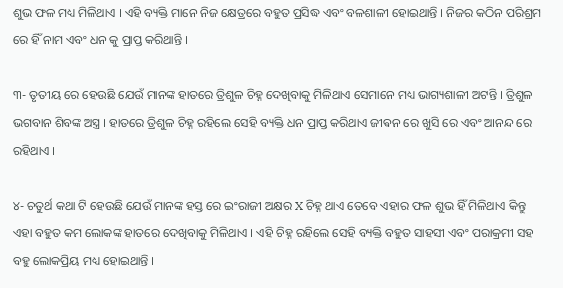ଶୁଭ ଫଳ ମଧ୍ୟ ମିଳିଥାଏ । ଏହି ବ୍ୟକ୍ତି ମାନେ ନିଜ କ୍ଷେତ୍ରରେ ବହୁତ ପ୍ରସିଦ୍ଧ ଏବଂ ବଳଶାଳୀ ହୋଇଥାନ୍ତି । ନିଜର କଠିନ ପରିଶ୍ରମ ରେ ହିଁ ନାମ ଏବଂ ଧନ କୁ ପ୍ରାପ୍ତ କରିଥାନ୍ତି ।

୩- ତୃତୀୟ ରେ ହେଉଛି ଯେଉଁ ମାନଙ୍କ ହାତରେ ତ୍ରିଶୁଳ ଚିହ୍ନ ଦେଖିବାକୁ ମିଳିଥାଏ ସେମାନେ ମଧ୍ୟ ଭାଗ୍ୟଶାଳୀ ଅଟନ୍ତି । ତ୍ରିଶୁଳ ଭଗବାନ ଶିବଙ୍କ ଅସ୍ତ୍ର । ହାତରେ ତ୍ରିଶୁଳ ଚିହ୍ନ ରହିଲେ ସେହି ବ୍ୟକ୍ତି ଧନ ପ୍ରାପ୍ତ କରିଥାଏ ଜୀଵନ ରେ ଖୁସି ରେ ଏବଂ ଆନନ୍ଦ ରେ ରହିଥାଏ ।

୪- ଚତୁର୍ଥ କଥା ଟି ହେଉଛି ଯେଉଁ ମାନଙ୍କ ହସ୍ତ ରେ ଇଂରାଜୀ ଅକ୍ଷର X ଚିହ୍ନ ଥାଏ ତେବେ ଏହାର ଫଳ ଶୁଭ ହିଁ ମିଳିଥାଏ କିନ୍ତୁ ଏହା ବହୁତ କମ ଲୋକଙ୍କ ହାତରେ ଦେଖିବାକୁ ମିଳିଥାଏ । ଏହି ଚିହ୍ନ ରହିଲେ ସେହି ବ୍ୟକ୍ତି ବହୁତ ସାହସୀ ଏବଂ ପରାକ୍ରମୀ ସହ ବହୁ ଲୋକପ୍ରିୟ ମଧ୍ୟ ହୋଇଥାନ୍ତି ।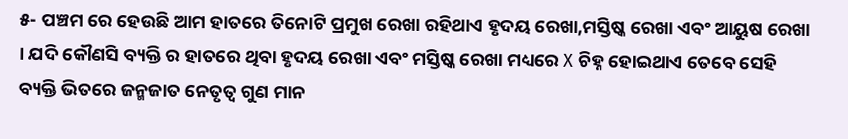୫- ପଞ୍ଚମ ରେ ହେଉଛି ଆମ ହାତରେ ତିନୋଟି ପ୍ରମୁଖ ରେଖା ରହିଥାଏ ହୃଦୟ ରେଖା,ମସ୍ତିଷ୍କ ରେଖା ଏବଂ ଆୟୁଷ ରେଖା । ଯଦି କୌଣସି ବ୍ୟକ୍ତି ର ହାତରେ ଥିବା ହୃଦୟ ରେଖା ଏବଂ ମସ୍ତିଷ୍କ ରେଖା ମଧ୍ୟରେ X ଚିହ୍ନ ହୋଇଥାଏ ତେବେ ସେହି ବ୍ୟକ୍ତି ଭିତରେ ଜନ୍ମଜାତ ନେତୃତ୍ୱ ଗୁଣ ମାନ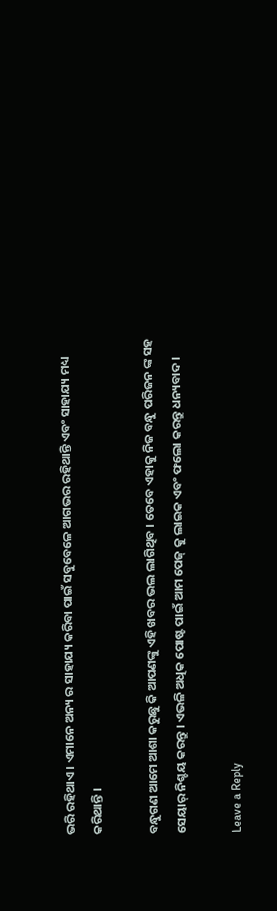ଭରି ରହିଥାଏ । ଏମାନେ ଅନ୍ୟ ର ସାହାଯ୍ୟ କରିବା ପାଇଁ ସବୁବେଳେ ଆଗଭର ରହିଥାନ୍ତି ଏବଂ ସାହାଯ୍ୟ ମଧ୍ୟ କରିଥାନ୍ତି ।

ବନ୍ଧୁଗଣ ଆମେ ଆଶା କରୁଛୁ କି ଆପଣଙ୍କୁ ଏହି ଖବର ଭଲ ଲାଗିଥିବ । ତେବେ ଏହାକୁ ନିଜ ବନ୍ଧୁ ପରିଜନ ଙ୍କ ସହ ସେୟାର୍ ନିଶ୍ଚୟ କରନ୍ତୁ । ଏଭଳି ଅଧିକ ପୋଷ୍ଟ ପାଇଁ ଆମ ପେଜ୍ କୁ ଲାଇକ ଏବଂ ଫଲୋ କରନ୍ତୁ ଧନ୍ୟବାଦ ।

Leave a Reply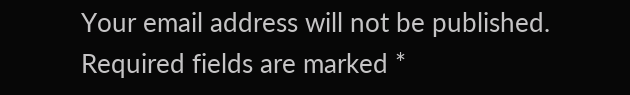Your email address will not be published. Required fields are marked *